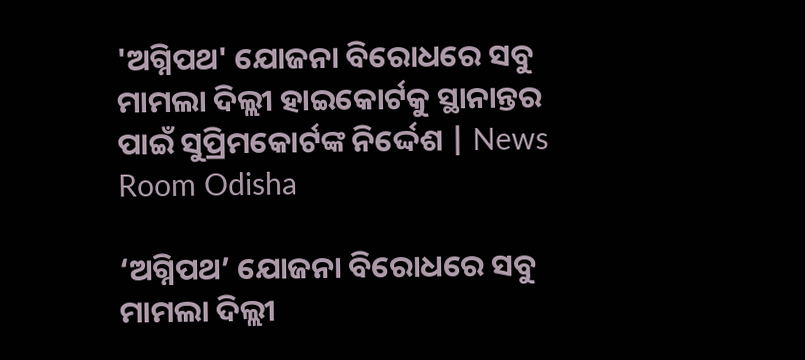'ଅଗ୍ନିପଥ' ଯୋଜନା ବିରୋଧରେ ସବୁ ମାମଲା ଦିଲ୍ଲୀ ହାଇକୋର୍ଟକୁ ସ୍ଥାନାନ୍ତର ପାଇଁ ସୁପ୍ରିମକୋର୍ଟଙ୍କ ନିର୍ଦ୍ଦେଶ | News Room Odisha

‘ଅଗ୍ନିପଥ’ ଯୋଜନା ବିରୋଧରେ ସବୁ ମାମଲା ଦିଲ୍ଲୀ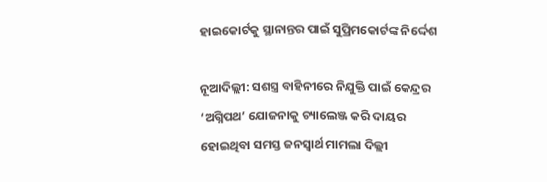ହାଇକୋର୍ଟକୁ ସ୍ଥାନାନ୍ତର ପାଇଁ ସୁପ୍ରିମକୋର୍ଟଙ୍କ ନିର୍ଦ୍ଦେଶ

ନୂଆଦିଲ୍ଲୀ: ସଶସ୍ତ୍ର ବାହିନୀରେ ନିଯୁକ୍ତି ପାଇଁ କେନ୍ଦ୍ରର ‘ଅଗ୍ନିପଥ’ ଯୋଜନାକୁ ଚ୍ୟାଲେଞ୍ଜ କରି ଦାୟର ହୋଇଥିବା ସମସ୍ତ ଜନସ୍ବାର୍ଥ ମାମଲା ଦିଲ୍ଲୀ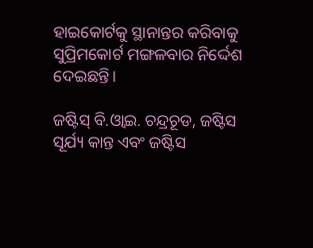ହାଇକୋର୍ଟକୁ ସ୍ଥାନାନ୍ତର କରିବାକୁ ସୁପ୍ରିମକୋର୍ଟ ମଙ୍ଗଳବାର ନିର୍ଦ୍ଦେଶ ଦେଇଛନ୍ତି।

ଜଷ୍ଟିସ୍ ବି.ଓ୍ବାଇ. ଚନ୍ଦ୍ରଚୂଡ, ଜଷ୍ଟିସ ସୂର୍ଯ୍ୟ କାନ୍ତ ଏବଂ ଜଷ୍ଟିସ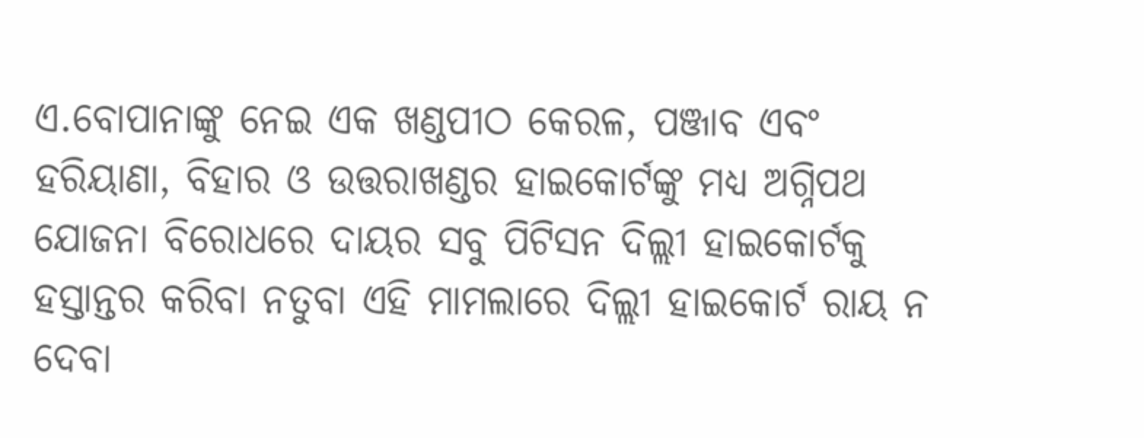ଏ.ବୋପାନାଙ୍କୁ ନେଇ ଏକ ଖଣ୍ଡପୀଠ କେରଳ, ପଞ୍ଜାବ ଏବଂ ହରିୟାଣା, ବିହାର ଓ ଉତ୍ତରାଖଣ୍ଡର ହାଇକୋର୍ଟଙ୍କୁ ମଧ୍ୟ ଅଗ୍ନିପଥ ଯୋଜନା ବିରୋଧରେ ଦାୟର ସବୁ ପିଟିସନ ଦିଲ୍ଲୀ ହାଇକୋର୍ଟକୁ ହସ୍ତାନ୍ତର କରିବା ନତୁବା ଏହି ମାମଲାରେ ଦିଲ୍ଲୀ ହାଇକୋର୍ଟ ରାୟ ନ ଦେବା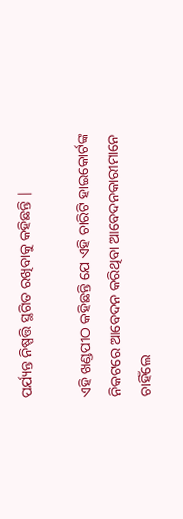ପର୍ଯ୍ୟନ୍ତ ନିଷ୍ପତ୍ତି ସ୍ଥଗିତ ରଖିବାକୁ କହିଛନ୍ତି |

ଏହି ଖଣ୍ଡପୀଠ କହିଛନ୍ତି ଯେ ଏହି ଚାରିଟି ହାଇକୋର୍ଟଙ୍କ ନିକଟରେ ଆବେଦନ କରିଥିବା ଆବେଦନକାରୀମାନେ ଚାହିଁଲେ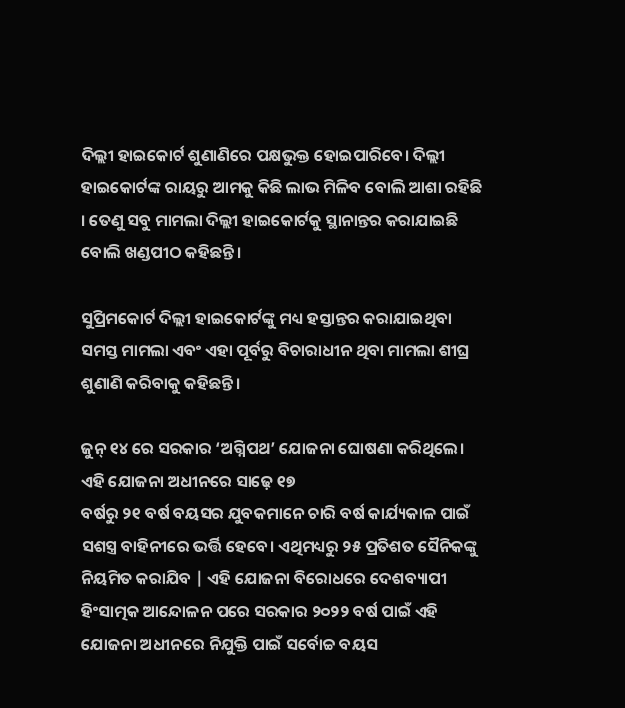ଦିଲ୍ଲୀ ହାଇକୋର୍ଟ ଶୁଣାଣିରେ ପକ୍ଷଭୁକ୍ତ ହୋଇପାରିବେ। ଦିଲ୍ଲୀ ହାଇକୋର୍ଟଙ୍କ ରାୟରୁ ଆମକୁ କିଛି ଲାଭ ମିଳିବ ବୋଲି ଆଶା ରହିଛି । ତେଣୁ ସବୁ ମାମଲା ଦିଲ୍ଲୀ ହାଇକୋର୍ଟକୁ ସ୍ଥାନାନ୍ତର କରାଯାଇଛି ବୋଲି ଖଣ୍ଡପୀଠ କହିଛନ୍ତି ।

ସୁପ୍ରିମକୋର୍ଟ ଦିଲ୍ଲୀ ହାଇକୋର୍ଟଙ୍କୁ ମଧ୍ୟ ହସ୍ତାନ୍ତର କରାଯାଇଥିବା ସମସ୍ତ ମାମଲା ଏବଂ ଏହା ପୂର୍ବରୁ ବିଚାରାଧୀନ ଥିବା ମାମଲା ଶୀଘ୍ର ଶୁଣାଣି କରିବାକୁ କହିଛନ୍ତି।

ଜୁନ୍ ୧୪ ରେ ସରକାର ‘ଅଗ୍ନିପଥ’ ଯୋଜନା ଘୋଷଣା କରିଥିଲେ। ଏହି ଯୋଜନା ଅଧୀନରେ ସାଢ଼େ ୧୭
ବର୍ଷରୁ ୨୧ ବର୍ଷ ବୟସର ଯୁବକମାନେ ଚାରି ବର୍ଷ କାର୍ଯ୍ୟକାଳ ପାଇଁ ସଶସ୍ତ୍ର ବାହିନୀରେ ଭର୍ତ୍ତି ହେବେ। ଏଥିମଧ୍ୟରୁ ୨୫ ପ୍ରତିଶତ ସୈନିକଙ୍କୁ ନିୟମିତ କରାଯିବ | ଏହି ଯୋଜନା ବିରୋଧରେ ଦେଶବ୍ୟାପୀ ହିଂସାତ୍ମକ ଆନ୍ଦୋଳନ ପରେ ସରକାର ୨୦୨୨ ବର୍ଷ ପାଇଁ ଏହି ଯୋଜନା ଅଧୀନରେ ନିଯୁକ୍ତି ପାଇଁ ସର୍ବୋଚ୍ଚ ବୟସ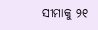ସୀମାକୁ ୨୧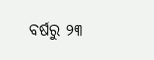ବର୍ଷରୁ ୨୩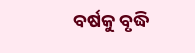ବର୍ଷକୁ ବୃଦ୍ଧି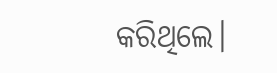କରିଥିଲେ।